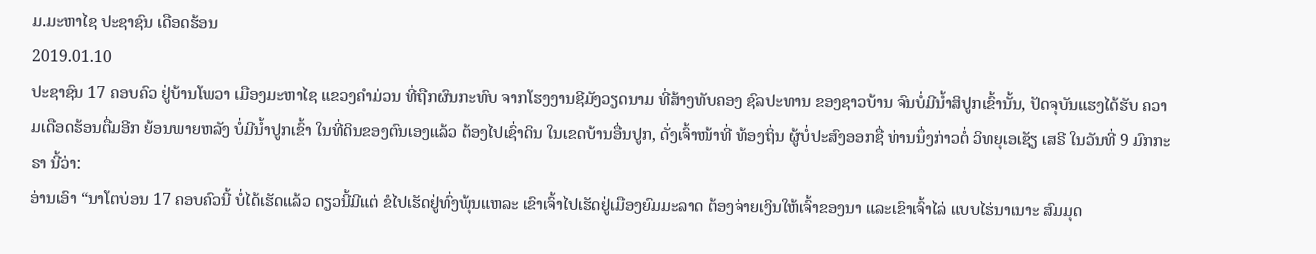ມ.ມະຫາໄຊ ປະຊາຊົນ ເດືອດຮ້ອນ
2019.01.10
ປະຊາຊົນ 17 ຄອບຄົວ ຢູ່ບ້ານໂພວາ ເມືອງມະຫາໄຊ ແຂວງຄໍາມ່ວນ ທີ່ຖືກຜົນກະທົບ ຈາກໂຮງງານຊີມັງວຽດນາມ ທີ່ສ້າງທັບຄອງ ຊົລປະທານ ຂອງຊາວບ້ານ ຈົນບໍ່ມີນໍ້າສິປູກເຂົ້ານັ້ນ, ປັດຈຸບັນແຮງໄດ້ຮັບ ຄວາມເດືອດຮ້ອນຕື່ມອີກ ຍ້ອນພາຍຫລັງ ບໍ່ມີນໍ້າປູກເຂົ້າ ໃນທີ່ດິນຂອງຕົນເອງແລ້ວ ຕ້ອງໄປເຊົ່າດິນ ໃນເຂດບ້ານອື່ນປູກ, ດັ່ງເຈົ້າໜ້າທີ່ ທ້ອງຖິ່ນ ຜູ້ບໍ່ປະສົງອອກຊື່ ທ່ານນຶ່ງກ່າວຕໍ່ ວິທຍຸເອເຊັຽ ເສຣີ ໃນວັນທີ່ 9 ມົກກະຣາ ນີ້ວ່າ:
ອ່ານເອົາ “ນາໂຕບ່ອນ 17 ຄອບຄົວນີ້ ບໍ່ໄດ້ເຮັດແລ້ວ ດຽວນີ້ມີແຕ່ ຂໍໄປເຮັດຢູ່ທົ່ງພຸ້ນແຫລະ ເຂົາເຈົ້າໄປເຮັດຢູ່ເມືອງຍົມມະລາດ ຕ້ອງຈ່າຍເງິນໃຫ້ເຈົ້າຂອງນາ ແລະເຂົາເຈົ້າໄລ່ ແບບໄຮ່ນາເນາະ ສົມມຸດ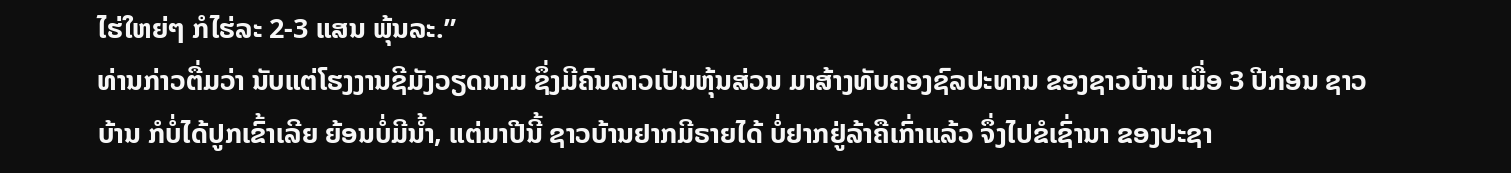ໄຮ່ໃຫຍ່ໆ ກໍໄຮ່ລະ 2-3 ແສນ ພຸ້ນລະ.”
ທ່ານກ່າວຕື່ມວ່າ ນັບແຕ່ໂຮງງານຊີມັງວຽດນາມ ຊຶ່ງມີຄົນລາວເປັນຫຸ້ນສ່ວນ ມາສ້າງທັບຄອງຊົລປະທານ ຂອງຊາວບ້ານ ເມື່ອ 3 ປີກ່ອນ ຊາວບ້ານ ກໍບໍ່ໄດ້ປູກເຂົ້າເລີຍ ຍ້ອນບໍ່ມີນໍ້າ, ແຕ່ມາປີນີ້ ຊາວບ້ານຢາກມີຣາຍໄດ້ ບໍ່ຢາກຢູ່ລ້າຄືເກົ່າແລ້ວ ຈຶ່ງໄປຂໍເຊົ່ານາ ຂອງປະຊາ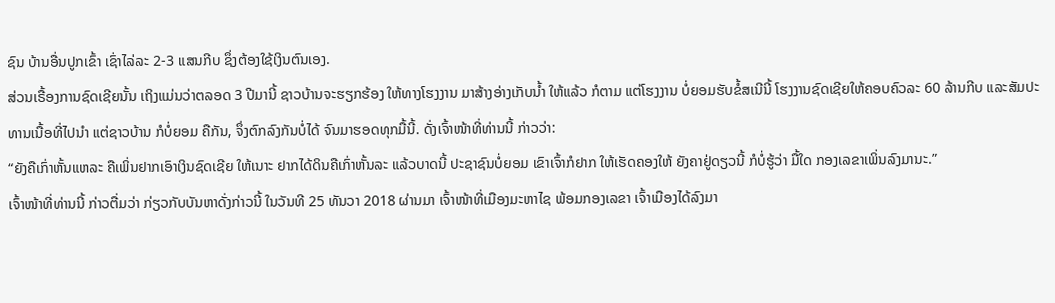ຊົນ ບ້ານອື່ນປູກເຂົ້າ ເຊົ່າໄລ່ລະ 2-3 ແສນກີບ ຊຶ່ງຕ້ອງໃຊ້ເງິນຕົນເອງ.
ສ່ວນເຣື້ອງການຊົດເຊີຍນັ້ນ ເຖິງແມ່ນວ່າຕລອດ 3 ປີມານີ້ ຊາວບ້ານຈະຮຽກຮ້ອງ ໃຫ້ທາງໂຮງງານ ມາສ້າງອ່າງເກັບນໍ້າ ໃຫ້ແລ້ວ ກໍຕາມ ແຕ່ໂຮງງານ ບໍ່ຍອມຮັບຂໍ້ສເນີນີ້ ໂຮງງານຊົດເຊີຍໃຫ້ຄອບຄົວລະ 60 ລ້ານກີບ ແລະສັມປະທານເນື້ອທີ່ໄປນໍາ ແຕ່ຊາວບ້ານ ກໍບໍ່ຍອມ ຄືກັນ, ຈຶ່ງຕົກລົງກັນບໍ່ໄດ້ ຈົນມາຮອດທຸກມື້ນີ້. ດັ່ງເຈົ້າໜ້າທີ່ທ່ານນີ້ ກ່າວວ່າ:
“ຍັງຄືເກົ່າຫັ້ນແຫລະ ຄືເພິ່ນຢາກເອົາເງິນຊົດເຊີຍ ໃຫ້ເນາະ ຢາກໄດ້ດິນຄືເກົ່າຫັ້ນລະ ແລ້ວບາດນີ້ ປະຊາຊົນບໍ່ຍອມ ເຂົາເຈົ້າກໍຢາກ ໃຫ້ເຮັດຄອງໃຫ້ ຍັງຄາຢູ່ດຽວນີ້ ກໍບໍ່ຮູ້ວ່າ ມື້ໃດ ກອງເລຂາເພິ່ນລົງມານະ.”
ເຈົ້າໜ້າທີ່ທ່ານນີ້ ກ່າວຕື່ມວ່າ ກ່ຽວກັບບັນຫາດັ່ງກ່າວນີ້ ໃນວັນທີ 25 ທັນວາ 2018 ຜ່ານມາ ເຈົ້າໜ້າທີ່ເມືອງມະຫາໄຊ ພ້ອມກອງເລຂາ ເຈົ້າເມືອງໄດ້ລົງມາ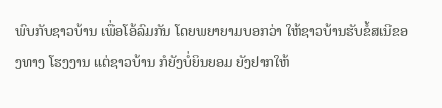ພົບກັບຊາວບ້ານ ເພື່ອໂອ້ລົມກັນ ໂດຍພຍາຍາມບອກວ່າ ໃຫ້ຊາວບ້ານຮັບຂໍ້ສເນີຂອງທາງ ໂຮງງານ ແຕ່ຊາວບ້ານ ກໍຍັງບໍ່ຍິນຍອມ ຍັງຢາກໃຫ້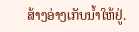ສ້າງອ່າງເກັບນໍ້າໃຫ້ຢູ່.